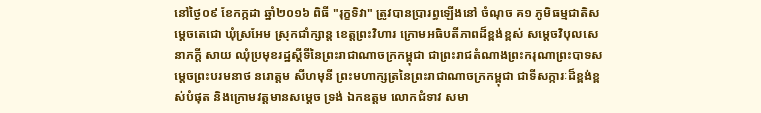នៅថ្ងៃ០៩ ខែកក្កដា ឆ្នាំ២០១៦ ពិធី "រុក្ខទិវា" ត្រូវបានប្រារព្ធឡើងនៅ ចំណុច គ១ ភូមិធម្មជាតិសម្ដេចតេជោ ឃុំស្រអែម ស្រុកជាំក្សាន្ត ខេត្តព្រះវិហារ ក្រោមអធិបតីភាពដ៏ខ្ពង់ខ្ពស់ សម្ដេចវិបុលសេនាភក្ដី សាយ ឈុំប្រមុខរដ្ឋស្តីទីនៃព្រះរាជាណាចក្រកម្ពុជា ជាព្រះរាជតំណាងព្រះករុណាព្រះបាទសម្ដេចព្រះបរមនាថ នរោត្តម សីហមុនី ព្រះមហាក្សត្រនៃព្រះរាជាណាចក្រកម្ពុជា ជាទីសក្ការៈដ៏ខ្ពង់ខ្ពស់បំផុត និងក្រោមវត្តមានសម្ដេច ទ្រង់ ឯកឧត្តម លោកជំទាវ សមា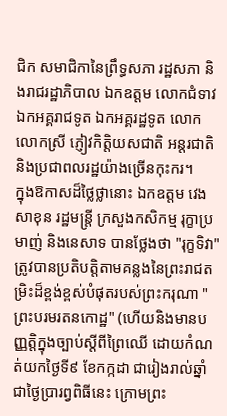ជិក សមាជិកានៃព្រឹទ្ធសភា រដ្ឋសភា និងរាជរដ្ឋាភិបាល ឯកឧត្តម លោកជំទាវ ឯកអគ្គរាជទូត ឯកអគ្គរដ្ឋទូត លោក លោកស្រី ភ្ញៀវកិត្តិយសជាតិ អន្តរជាតិ និងប្រជាពលរដ្ឋយ៉ាងច្រើនកុះករ។
ក្នុងឱកាសដ៏ថ្លៃថ្លានោះ ឯកឧត្តម វេង សាខុន រដ្ឋមន្ត្រី ក្រសួងកសិកម្ម រុក្ខាប្រមាញ់ និងនេសាទ បានថ្លែងថា "រុក្ខទិវា" ត្រូវបានប្រតិបត្តិតាមគន្លងនៃព្រះរាជតម្រិះដ៏ខ្ពង់ខ្ពស់បំផុតរបស់ព្រះករុណា "ព្រះបរមរតនកោដ្ឋ" (ហើយនិងមានបញ្ញត្តិក្នុងច្បាប់ស្តីពីព្រៃឈើ ដោយកំណត់យកថ្ងៃទី៩ ខែកក្កដា ជារៀងរាល់ឆ្នាំ ជាថ្ងៃប្រារព្វពិធីនេះ ក្រោមព្រះ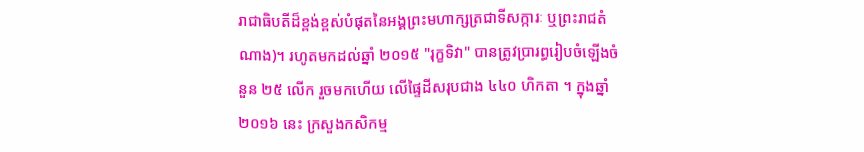រាជាធិបតីដ៏ខ្ពង់ខ្ពស់បំផុតនៃអង្គព្រះមហាក្សត្រជាទីសក្ការៈ ឬព្រះរាជតំណាង)។ រហូតមកដល់ឆ្នាំ ២០១៥ "រុក្ខទិវា" បានត្រូវប្រារព្ធរៀបចំឡើងចំនួន ២៥ លើក រួចមកហើយ លើផ្ទៃដីសរុបជាង ៤៤០ ហិកតា ។ ក្នុងឆ្នាំ ២០១៦ នេះ ក្រសួងកសិកម្ម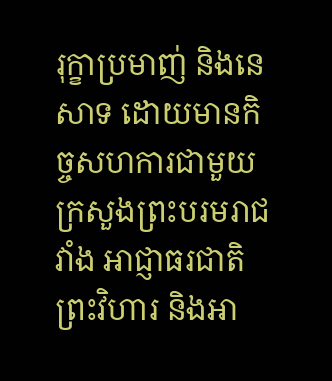រុក្ខាប្រមាញ់ និងនេសាទ ដោយមានកិច្ចសហការជាមួយក្រសួងព្រះបរមរាជវាំង អាជ្ញាធរជាតិព្រះវិហារ និងអា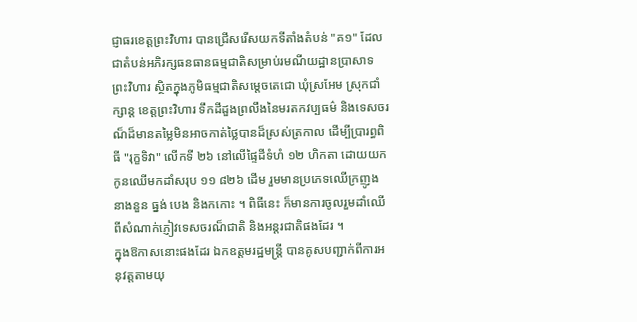ជ្ញាធរខេត្តព្រះវិហារ បានជ្រើសរើសយកទីតាំងតំបន់ "គ១" ដែលជាតំបន់អភិរក្សធនធានធម្មជាតិសម្រាប់រមណីយដ្ឋានប្រាសាទ ព្រះវិហារ ស្ថិតក្នុងភូមិធម្មជាតិសម្ដេចតេជោ ឃុំស្រអែម ស្រុកជាំក្សាន្ត ខេត្តព្រះវិហារ ទឹកដីដួងព្រលឹងនៃមរតកវប្បធម៌ និងទេសចរណ៏ដ៏មានតម្លៃមិនអាចកាត់ថ្លៃបានដ៏ស្រស់ត្រកាល ដើម្បីប្រារព្ធពិធី "រុក្ខទិវា" លើកទី ២៦ នៅលើផ្ទៃដីទំហំ ១២ ហិកតា ដោយយកកូនឈើមកដាំសរុប ១១ ៨២៦ ដើម រួមមានប្រភេទឈើក្រញូង នាងនួន ធ្នង់ បេង និងកកោះ ។ ពិធីនេះ ក៏មានការចូលរួមដាំឈើពីសំណាក់ភ្ញៀវទេសចរណ៏ជាតិ និងអន្តរជាតិផងដែរ ។
ក្នុងឱកាសនោះផងដែរ ឯកឧត្ដមរដ្ឋមន្ត្រី បានគូសបញ្ជាក់ពីការអនុវត្តតាមយុ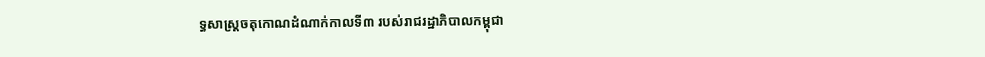ទ្ធសាស្ត្រចតុកោណដំណាក់កាលទី៣ របស់រាជរដ្ឋាភិបាលកម្ពុជា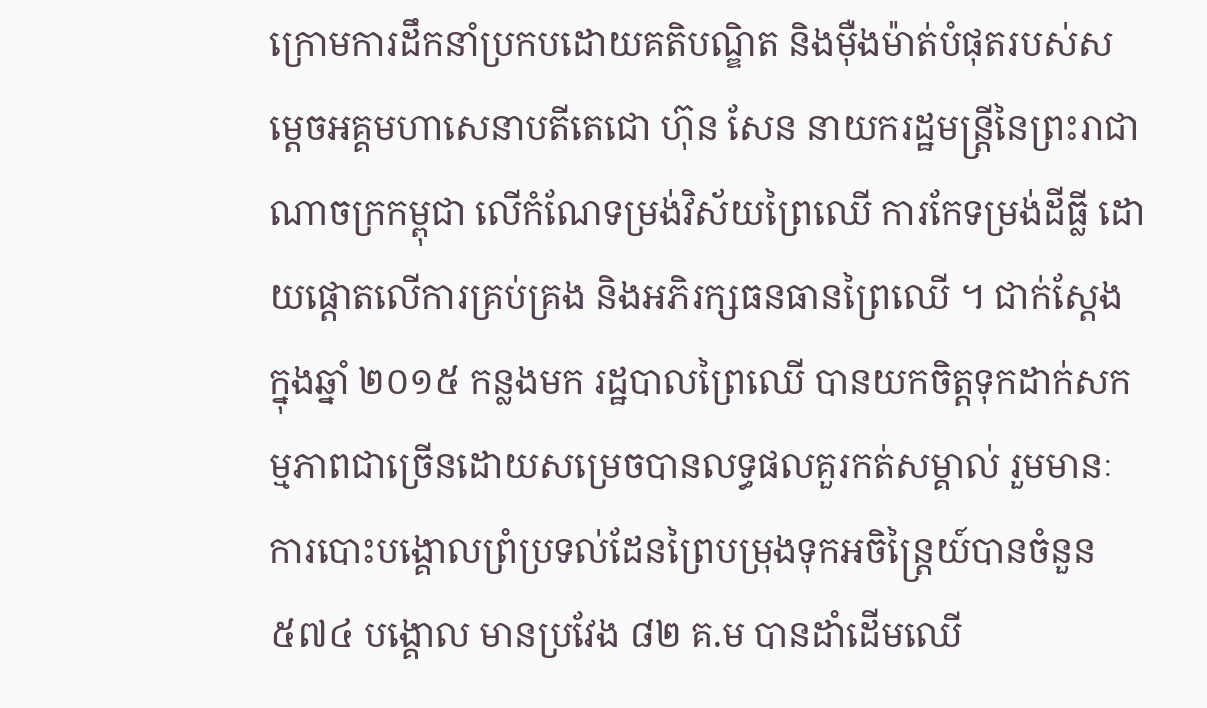ក្រោមការដឹកនាំប្រកបដោយគតិបណ្ឌិត និងម៉ឺងម៉ាត់បំផុតរបស់សម្ដេចអគ្គមហាសេនាបតីតេជោ ហ៊ុន សែន នាយករដ្ឋមន្ត្រីនៃព្រះរាជាណាចក្រកម្ពុជា លើកំណែទម្រង់វិស័យព្រៃឈើ ការកែទម្រង់ដីធ្លី ដោយផ្តោតលើការគ្រប់គ្រង និងអភិរក្សធនធានព្រៃឈើ ។ ជាក់ស្តែង ក្នុងឆ្នាំ ២០១៥ កន្លងមក រដ្ឋបាលព្រៃឈើ បានយកចិត្តទុកដាក់សកម្មភាពជាច្រើនដោយសម្រេចបានលទ្ធផលគួរកត់សម្គាល់ រួមមានៈ ការបោះបង្គោលព្រំប្រទល់ដែនព្រៃបម្រុងទុកអចិន្ត្រៃយ៍បានចំនួន ៥៧៤ បង្គោល មានប្រវែង ៨២ គ.ម បានដាំដើមឈើ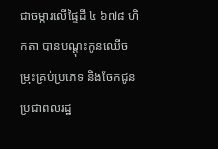ជាចម្ការលើផ្ទៃដី ៤ ៦៧៨ ហិកតា បានបណ្ដុះកូនឈើចម្រុះគ្រប់ប្រភេទ និងចែកជូនប្រជាពលរដ្ឋ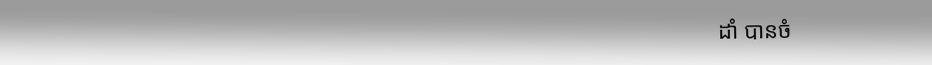ដាំ បានចំ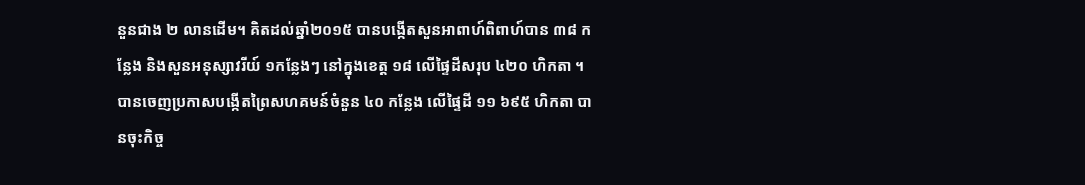នួនជាង ២ លានដើម។ គិតដល់ឆ្នាំ២០១៥ បានបង្កើតសួនអាពាហ៍ពិពាហ៍បាន ៣៨ កន្លែង និងសួនអនុស្សាវរីយ៍ ១កន្លែងៗ នៅក្នុងខេត្ត ១៨ លើផ្ទៃដីសរុប ៤២០ ហិកតា ។ បានចេញប្រកាសបង្កើតព្រៃសហគមន៍ចំនួន ៤០ កន្លែង លើផ្ទៃដី ១១ ៦៩៥ ហិកតា បានចុះកិច្ច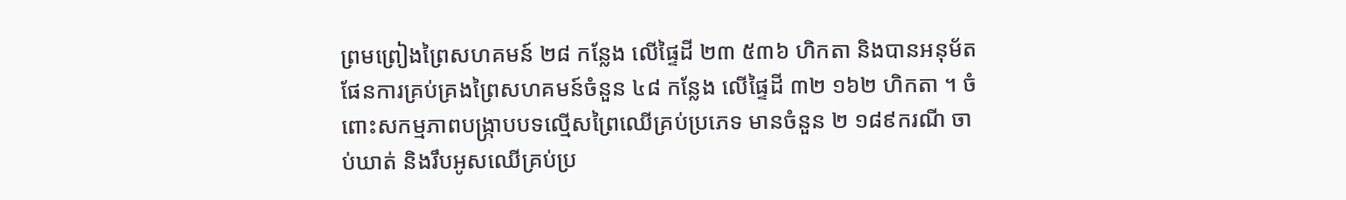ព្រមព្រៀងព្រៃសហគមន៍ ២៨ កន្លែង លើផ្ទៃដី ២៣ ៥៣៦ ហិកតា និងបានអនុម័តផែនការគ្រប់គ្រងព្រៃសហគមន៍ចំនួន ៤៨ កន្លែង លើផ្ទៃដី ៣២ ១៦២ ហិកតា ។ ចំពោះសកម្មភាពបង្ក្រាបបទល្មើសព្រៃឈើគ្រប់ប្រភេទ មានចំនួន ២ ១៨៩ករណី ចាប់ឃាត់ និងរឹបអូសឈើគ្រប់ប្រ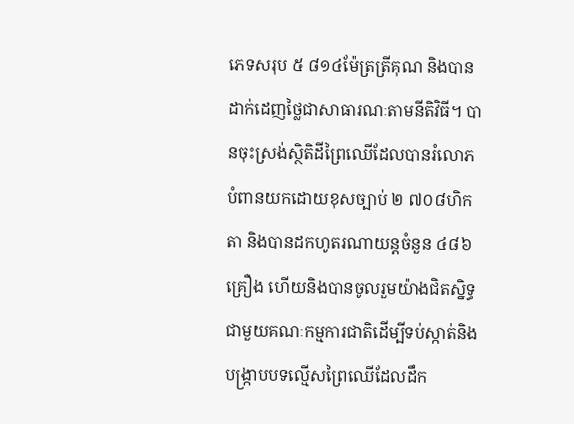ភេទសរុប ៥ ៨១៤ម៉ែត្រត្រីគុណ និងបានដាក់ដេញថ្លៃជាសាធារណៈតាមនីតិវិធី។ បានចុះស្រង់ស្ថិតិដីព្រៃឈើដែលបានរំលោភបំពានយកដោយខុសច្បាប់ ២ ៧០៨ហិកតា និងបានដកហូតរណាយន្តចំនួន ៤៨៦គ្រឿង ហើយនិងបានចូលរួមយ៉ាងជិតស្និទ្ធជាមួយគណៈកម្មការជាតិដើម្បីទប់ស្កាត់និងបង្ក្រាបបទល្មើសព្រៃឈើដែលដឹក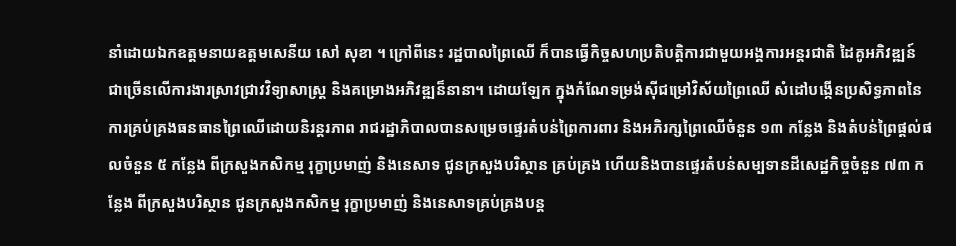នាំដោយឯកឧត្តមនាយឧត្តមសេនីយ សៅ សុខា ។ ក្រៅពីនេះ រដ្ឋបាលព្រៃឈើ ក៏បានធ្វើកិច្ចសហប្រតិបត្តិការជាមួយអង្គការអន្តរជាតិ ដៃគូអភិវឌ្ឍន៍ ជាច្រើនលើការងារស្រាវជ្រាវវិទ្យាសាស្ត្រ និងគម្រោងអភិវឌ្ឍន៏នានា។ ដោយឡែក ក្នុងកំណែទម្រង់ស៊ីជម្រៅវិស័យព្រៃឈើ សំដៅបង្កើនប្រសិទ្ធភាពនៃការគ្រប់គ្រងធនធានព្រៃឈើដោយនិរន្តរភាព រាជរដ្ឋាភិបាលបានសម្រេចផ្ទេរតំបន់ព្រៃការពារ និងអភិរក្សព្រៃឈើចំនួន ១៣ កន្លែង និងតំបន់ព្រៃផ្តល់ផលចំនួន ៥ កន្លែង ពីក្រសួងកសិកម្ម រុក្ខាប្រមាញ់ និងនេសាទ ជូនក្រសួងបរិស្ថាន គ្រប់គ្រង ហើយនិងបានផ្ទេរតំបន់សម្បទានដីសេដ្ឋកិច្ចចំនួន ៧៣ កន្លែង ពីក្រសួងបរិស្ថាន ជូនក្រសួងកសិកម្ម រុក្ខាប្រមាញ់ និងនេសាទគ្រប់គ្រងបន្ត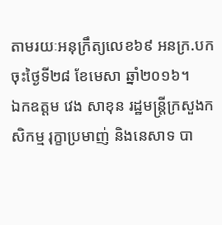តាមរយៈអនុក្រឹត្យលេខ៦៩ អនក្រ.បក ចុះថ្ងៃទី២៨ ខែមេសា ឆ្នាំ២០១៦។
ឯកឧត្តម វេង សាខុន រដ្ឋមន្ត្រីក្រសួងកសិកម្ម រុក្ខាប្រមាញ់ និងនេសាទ បា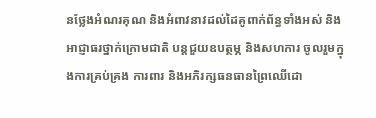នថ្លែងអំណរគុណ និងអំពាវនាវដល់ដៃគូពាក់ព័ន្ធទាំងអស់ និងអាជ្ញាធរថ្នាក់ក្រោមជាតិ បន្តជួយឧបត្ថម្ភ និងសហការ ចូលរួមក្នុងការគ្រប់គ្រង ការពារ និងអភិរក្សធនធានព្រៃឈើដោ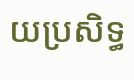យប្រសិទ្ធ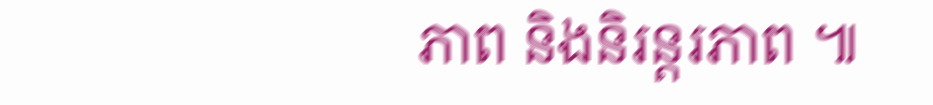ភាព និងនិរន្តរភាព ៕